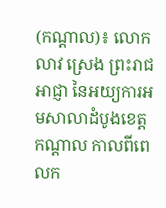(កណ្ដាល)៖ លោក លាវ ស្រេង ព្រះរាជអាជ្ញា នៃអយ្យការអមសាលាដំបូងខេត្តកណ្ដាល កាលពីពេលក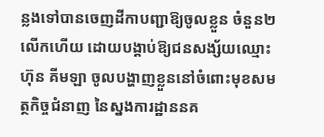ន្លងទៅបានចេញដីកាបញ្ជាឱ្យចូលខ្លួន ចំនួន២លើកហើយ ដោយបង្គាប់ឱ្យជនសង្ស័យឈ្មោះ ហ៊ុន គីមឡា ចូលបង្ហាញខ្លួននៅចំពោះមុខសមត្ថកិច្ចជំនាញ នៃស្នងការដ្ឋាននគ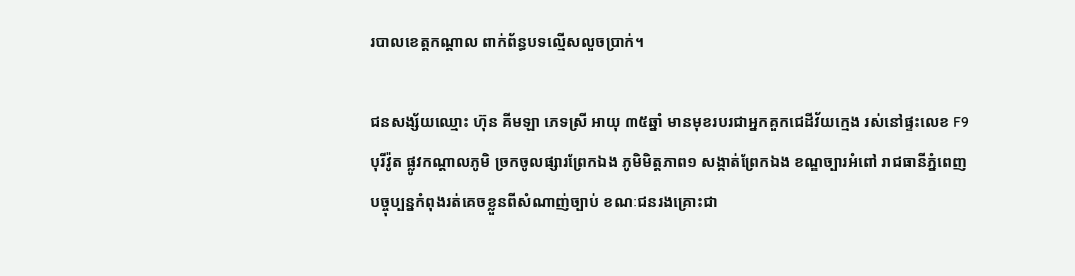របាលខេត្តកណ្ដាល ពាក់ព័ន្ធបទល្មើសលួចប្រាក់។

ជនសង្ស័យឈ្មោះ ហ៊ុន គីមឡា ភេទស្រី អាយុ ៣៥ឆ្នាំ មានមុខរបរជាអ្នកគួកជេដីវ័យក្មេង រស់នៅផ្ទះលេខ F9 បុរីវ៉ូត ផ្លូវកណ្ដាលភូមិ ច្រកចូលផ្សារព្រែកឯង ភូមិមិត្តភាព១ សង្កាត់ព្រែកឯង ខណ្ឌច្បារអំពៅ រាជធានីភ្នំពេញ បច្ចុប្បន្នកំពុងរត់គេចខ្លួនពីសំណាញ់ច្បាប់ ខណៈជនរងគ្រោះជា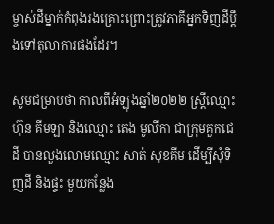ម្ចាស់ដីម្នាក់កំពុងរងគ្រោះព្រោះត្រូវភាគីអ្នកទិញដីប្ដឹងទៅតុលាការផងដែរ។

សូមជម្រាបថា កាលពីអំឡុងឆ្នាំ២០២២ ស្ត្រីឈ្មោះ ហ៊ុន គីមឡា និងឈ្មោះ តេង មូលីកា ជាក្រុមគួកជេដី បានលួងលោមឈ្មោះ សាត់ សុខគីម ដើម្បីសុំទិញដី និងផ្ទះ មួយកន្លែង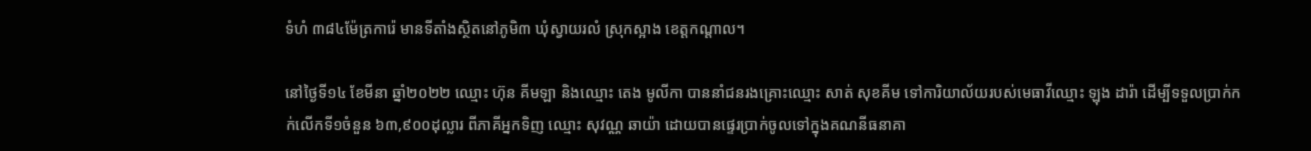ទំហំ ៣៨៤ម៉ែត្រការ៉េ មានទីតាំងស្ថិតនៅភូមិ៣ ឃុំស្វាយរលំ ស្រុកស្អាង ខេត្ដកណ្ដាល។

នៅថ្ងៃទី១៤ ខែមីនា ឆ្នាំ២០២២ ឈ្មោះ ហ៊ុន គីមឡា និងឈ្មោះ តេង មូលីកា បាននាំជនរងគ្រោះឈ្មោះ សាត់ សុខគីម ទៅការិយាល័យរបស់មេធាវីឈ្មោះ ឡុង ដារ៉ា ដើម្បីទទួលបា្រក់កក់លើកទី១ចំនួន ៦៣,៩០០ដុល្លារ ពីភាគីអ្នកទិញ ឈ្មោះ សុវណ្ណ ឆាយ៉ា ដោយបានផ្ទេរប្រាក់ចូលទៅក្នុងគណនីធនាគា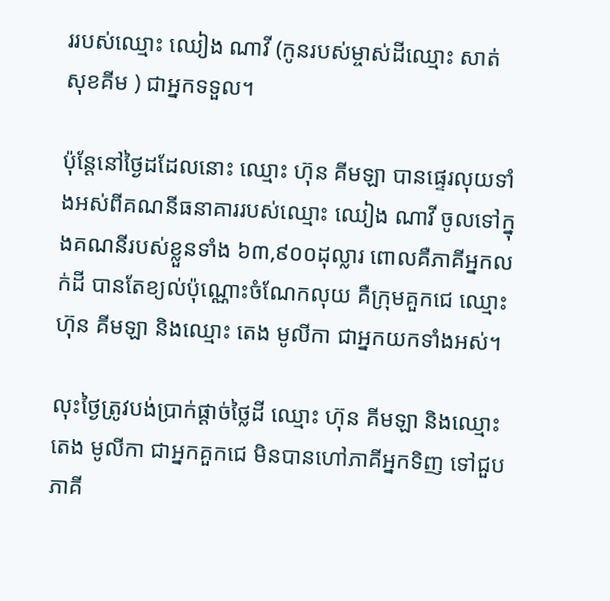ររបស់ឈ្មោះ ឈៀង ណាវី (កូនរបស់ម្ចាស់ដីឈ្មោះ សាត់ សុខគីម ) ជាអ្នកទទួល។

ប៉ុន្តែនៅថ្ងៃដដែលនោះ ឈ្មោះ ហ៊ុន គីមឡា បានផ្ទេរលុយទាំងអស់ពីគណនីធនាគាររបស់ឈ្មោះ ឈៀង ណាវី ចូលទៅក្នុងគណនីរបស់ខ្លួនទាំង ៦៣,៩០០ដុល្លារ ពោលគឺភាគីអ្នកលក់ដី បានតែខ្យល់ប៉ុណ្ណោះចំណែកលុយ គឺក្រុមគួកជេ ឈ្មោះ ហ៊ុន គីមឡា និងឈ្មោះ តេង មូលីកា ជាអ្នកយកទាំងអស់។

លុះថ្ងៃត្រូវបង់ប្រាក់ផ្ដាច់ថ្លៃដី ឈ្មោះ ហ៊ុន គីមឡា និងឈ្មោះ តេង មូលីកា ជាអ្នកគួកជេ មិនបានហៅភាគីអ្នកទិញ ទៅជួបភាគី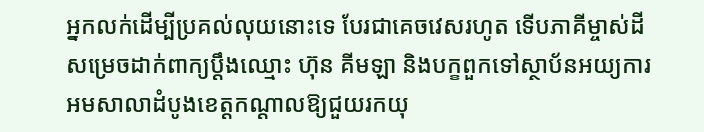អ្នកលក់ដើម្បីប្រគល់លុយនោះទេ បែរជាគេចវេសរហូត ទើបភាគីម្ចាស់ដីសម្រេចដាក់ពាក្យប្ដឹងឈ្មោះ ហ៊ុន គីមឡា និងបក្ខពួកទៅស្ថាប័នអយ្យការអមសាលាដំបូងខេត្តកណ្ដាលឱ្យជួយរកយុ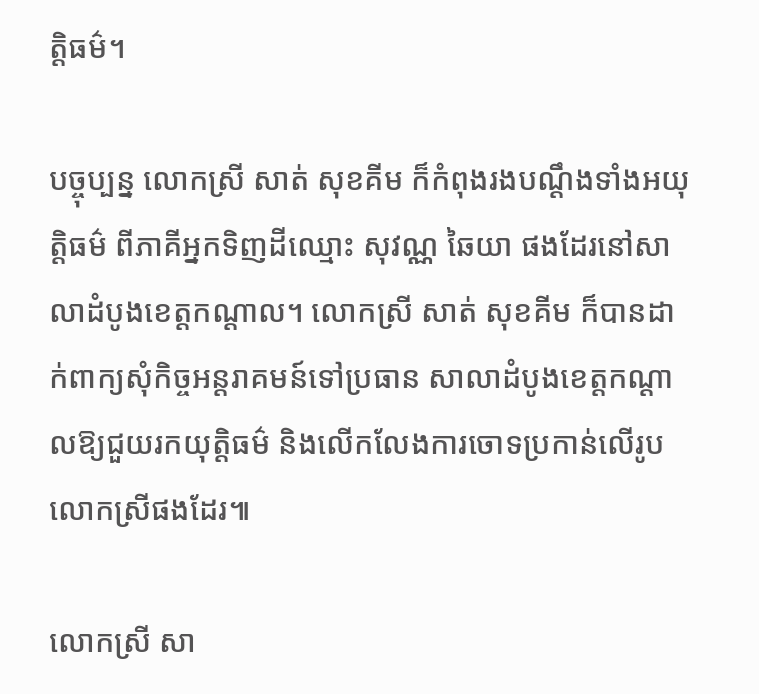ត្តិធម៌។

បច្ចុប្បន្ន លោកស្រី សាត់ សុខគីម ក៏កំពុងរងបណ្ដឹងទាំងអយុត្តិធម៌ ពីភាគីអ្នកទិញដីឈ្មោះ សុវណ្ណ ឆៃយា ផងដែរនៅសាលាដំបូងខេត្តកណ្ដាល។ លោកស្រី សាត់ សុខគីម ក៏បានដាក់ពាក្យសុំកិច្ចអន្តរាគមន៍ទៅប្រធាន សាលាដំបូងខេត្តកណ្ដាលឱ្យជួយរកយុត្តិធម៌ និងលើកលែងការចោទប្រកាន់លើរូបលោកស្រីផងដែរ៕

លោកស្រី សា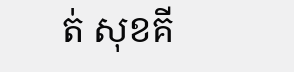ត់ សុខគី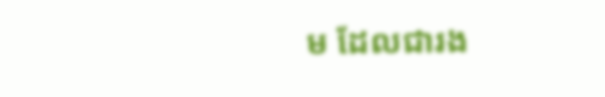ម ដែលជារង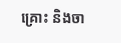គ្រោះ និងចា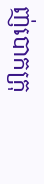ញ់បោកក្រុ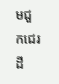មជួកជេរដី